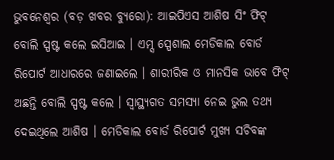ଭୁବନେଶ୍ୱର (ବଡ଼ ଖବର ବ୍ୟୁରୋ): ଆଇପିଏସ ଆଶିଷ ସିଂ ଫିଟ୍ ବୋଲି ସ୍ପଷ୍ଟ କଲେ ଇସିଆଇ । ଏମ୍ସ ସ୍ପେଶାଲ ମେଡିକାଲ ବୋର୍ଡ ରିପୋର୍ଟ ଆଧାରରେ ଜଣାଇଲେ । ଶାରୀରିକ ଓ ମାନସିକ ଭାବେ ଫିଟ୍ ଅଛନ୍ତି ବୋଲି ସ୍ପଷ୍ଟ କଲେ । ସ୍ବାସ୍ଥ୍ୟଗତ ସମସ୍ୟା ନେଇ ଭୁଲ ତଥ୍ୟ ଦେଇଥିଲେ ଆଶିଷ । ମେଡିକାଲ ବୋର୍ଡ ରିପୋର୍ଟ ମୁଖ୍ୟ ସଚିବଙ୍କ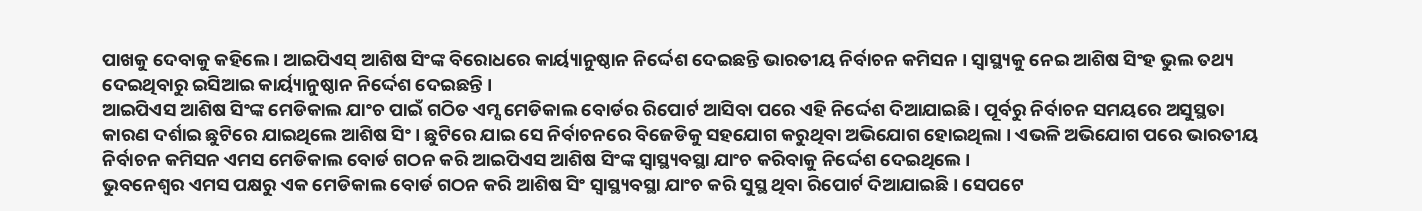ପାଖକୁ ଦେବାକୁ କହିଲେ । ଆଇପିଏସ୍ ଆଶିଷ ସିଂଙ୍କ ବିରୋଧରେ କାର୍ୟ୍ୟାନୁଷ୍ଠାନ ନିର୍ଦ୍ଦେଶ ଦେଇଛନ୍ତି ଭାରତୀୟ ନିର୍ବାଚନ କମିସନ । ସ୍ୱାସ୍ଥ୍ୟକୁ ନେଇ ଆଶିଷ ସିଂହ ଭୁଲ ତଥ୍ୟ ଦେଇଥିବାରୁ ଇସିଆଇ କାର୍ୟ୍ୟାନୁଷ୍ଠାନ ନିର୍ଦ୍ଦେଶ ଦେଇଛନ୍ତି ।
ଆଇପିଏସ ଆଶିଷ ସିଂଙ୍କ ମେଡିକାଲ ଯାଂଚ ପାଇଁ ଗଠିତ ଏମ୍ସ ମେଡିକାଲ ବୋର୍ଡର ରିପୋର୍ଟ ଆସିବା ପରେ ଏହି ନିର୍ଦ୍ଦେଶ ଦିଆଯାଇଛି । ପୂର୍ବରୁ ନିର୍ବାଚନ ସମୟରେ ଅସୁସ୍ଥତା କାରଣ ଦର୍ଶାଇ ଛୁଟିରେ ଯାଇଥିଲେ ଆଶିଷ ସିଂ । ଛୁଟିରେ ଯାଇ ସେ ନିର୍ବାଚନରେ ବିଜେଡିକୁ ସହଯୋଗ କରୁଥିବା ଅଭିଯୋଗ ହୋଇଥିଲା । ଏଭଳି ଅଭିଯୋଗ ପରେ ଭାରତୀୟ ନିର୍ବାଚନ କମିସନ ଏମସ ମେଡିକାଲ ବୋର୍ଡ ଗଠନ କରି ଆଇପିଏସ ଆଶିଷ ସିଂଙ୍କ ସ୍ୱାସ୍ଥ୍ୟବସ୍ଥା ଯାଂଚ କରିବାକୁ ନିର୍ଦ୍ଦେଶ ଦେଇଥିଲେ ।
ଭୁବନେଶ୍ୱର ଏମସ ପକ୍ଷରୁ ଏକ ମେଡିକାଲ ବୋର୍ଡ ଗଠନ କରି ଆଶିଷ ସିଂ ସ୍ୱାସ୍ଥ୍ୟବସ୍ଥା ଯାଂଚ କରି ସୁସ୍ଥ ଥିବା ରିପୋର୍ଟ ଦିଆଯାଇଛି । ସେପଟେ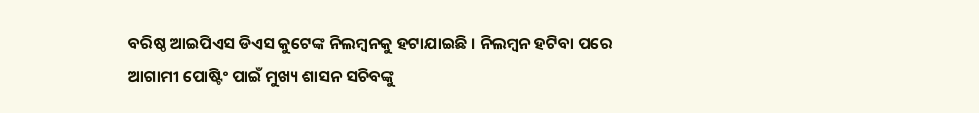ବରିଷ୍ଠ ଆଇପିଏସ ଡିଏସ କୁଟେଙ୍କ ନିଲମ୍ବନକୁ ହଟାଯାଇଛି । ନିଲମ୍ବନ ହଟିବା ପରେ ଆଗାମୀ ପୋଷ୍ଟିଂ ପାଇଁ ମୁଖ୍ୟ ଶାସନ ସଚିବଙ୍କୁ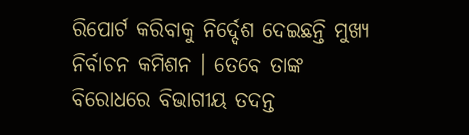ରିପୋର୍ଟ କରିବାକୁ ନିର୍ଦ୍ଦେଶ ଦେଇଛନ୍ତି ମୁଖ୍ୟ ନିର୍ବାଚନ କମିଶନ । ତେବେ ତାଙ୍କ ବିରୋଧରେ ବିଭାଗୀୟ ତଦନ୍ତ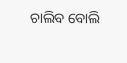ଚାଲିବ ବୋଲି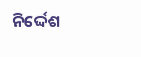ନିର୍ଦ୍ଦେଶ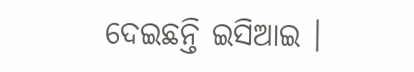ଦେଇଛନ୍ତି ଇସିଆଇ ।